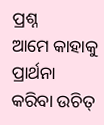ପ୍ରଶ୍ନ
ଆମେ କାହାକୁ ପ୍ରାର୍ଥନା କରିବା ଉଚିତ୍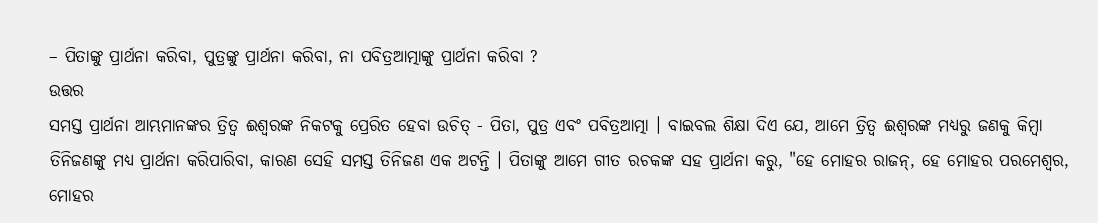– ପିତାଙ୍କୁ ପ୍ରାର୍ଥନା କରିବା, ପୁତ୍ରଙ୍କୁ ପ୍ରାର୍ଥନା କରିବା, ନା ପବିତ୍ରଆତ୍ମାଙ୍କୁ ପ୍ରାର୍ଥନା କରିବା ?
ଉତ୍ତର
ସମସ୍ତ ପ୍ରାର୍ଥନା ଆମ୍ଭମାନଙ୍କର ତ୍ରିତ୍ବ ଈଶ୍ବରଙ୍କ ନିକଟକୁ ପ୍ରେରିତ ହେବା ଉଚିତ୍ - ପିତା, ପୁତ୍ର ଏବଂ ପବିତ୍ରଆତ୍ମା । ବାଇବଲ ଶିକ୍ଷା ଦିଏ ଯେ, ଆମେ ତ୍ରିତ୍ବ ଈଶ୍ବରଙ୍କ ମଧ୍ୟରୁ ଜଣକୁ କିମ୍ବା ତିନିଜଣଙ୍କୁ ମଧ୍ୟ ପ୍ରାର୍ଥନା କରିପାରିବା, କାରଣ ସେହି ସମସ୍ତ ତିନିଜଣ ଏକ ଅଟନ୍ତି । ପିତାଙ୍କୁ ଆମେ ଗୀତ ରଚକଙ୍କ ସହ ପ୍ରାର୍ଥନା କରୁ, "ହେ ମୋହର ରାଜନ୍, ହେ ମୋହର ପରମେଶ୍ବର, ମୋହର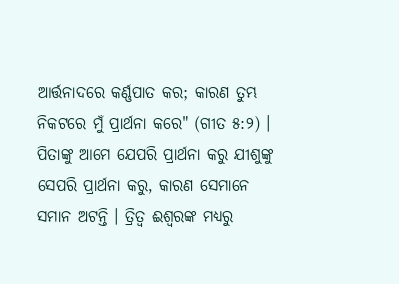ଆର୍ତ୍ତନାଦରେ କର୍ଣ୍ଣପାତ କର; କାରଣ ତୁମ୍ଭ ନିକଟରେ ମୁଁ ପ୍ରାର୍ଥନା କରେ" (ଗୀତ ୫:୨) । ପିତାଙ୍କୁ ଆମେ ଯେପରି ପ୍ରାର୍ଥନା କରୁ ଯୀଶୁଙ୍କୁ ସେପରି ପ୍ରାର୍ଥନା କରୁ, କାରଣ ସେମାନେ ସମାନ ଅଟନ୍ତି । ତ୍ରିତ୍ବ ଈଶ୍ବରଙ୍କ ମଧ୍ୟରୁ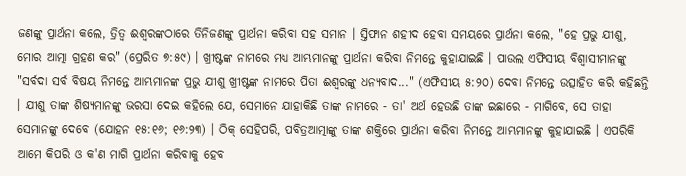ଜଣଙ୍କୁ ପ୍ରାର୍ଥନା କଲେ, ତ୍ରିତ୍ବ ଈଶ୍ବରଙ୍କଠାରେ ତିନିଜଣଙ୍କୁ ପ୍ରାର୍ଥନା କରିବା ସହ ସମାନ । ସ୍ତିଫାନ ଶହୀଦ ହେବା ସମୟରେ ପ୍ରାର୍ଥନା କଲେ, "ହେ ପ୍ରଭୁ ଯୀଶୁ, ମୋର ଆତ୍ମା ଗ୍ରହଣ କର" (ପ୍ରେରିତ ୭:୫୯) । ଖ୍ରୀଷ୍ଟଙ୍କ ନାମରେ ମଧ୍ୟ ଆମ୍ଭମାନଙ୍କୁ ପ୍ରାର୍ଥନା କରିବା ନିମନ୍ତେ କୁହାଯାଇଛି । ପାଉଲ ଏଫିସୀୟ ବିଶ୍ବାସୀମାନଙ୍କୁ "ସର୍ବଦା ସର୍ବ ବିଷୟ ନିମନ୍ତେ ଆମ୍ଭମାନଙ୍କ ପ୍ରଭୁ ଯୀଶୁ ଖ୍ରୀଷ୍ଟଙ୍କ ନାମରେ ପିତା ଈଶ୍ବରଙ୍କୁ ଧନ୍ୟବାଦ..." (ଏଫିସୀୟ ୫:୨୦) ଦେବା ନିମନ୍ତେ ଉତ୍ସାହିତ କରି କହିଛନ୍ତି । ଯୀଶୁ ତାଙ୍କ ଶିଷ୍ୟମାନଙ୍କୁ ଭରସା ଦେଇ କହିଲେ ଯେ, ସେମାନେ ଯାହାକିଛି ତାଙ୍କ ନାମରେ - ତା' ଅର୍ଥ ହେଉଛି ତାଙ୍କ ଇଛାରେ - ମାଗିବେ, ସେ ତାହା ସେମାନଙ୍କୁ ଦେବେ (ଯୋହନ ୧୫:୧୬; ୧୬:୨୩) । ଠିକ୍ ସେହିପରି, ପବିତ୍ରଆତ୍ମାଙ୍କୁ ତାଙ୍କ ଶକ୍ତିରେ ପ୍ରାର୍ଥନା କରିବା ନିମନ୍ତେ ଆମ୍ଭମାନଙ୍କୁ କୁହାଯାଇଛି । ଏପରିକି ଆମେ କିପରି ଓ କ'ଣ ମାଗି ପ୍ରାର୍ଥନା କରିବାକୁ ହେବ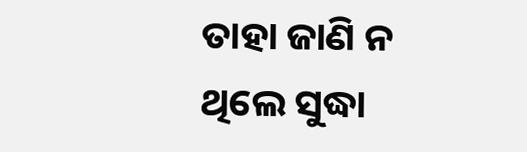ତାହା ଜାଣି ନ ଥିଲେ ସୁଦ୍ଧା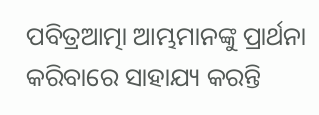ପବିତ୍ରଆତ୍ମା ଆମ୍ଭମାନଙ୍କୁ ପ୍ରାର୍ଥନା କରିବାରେ ସାହାଯ୍ୟ କରନ୍ତି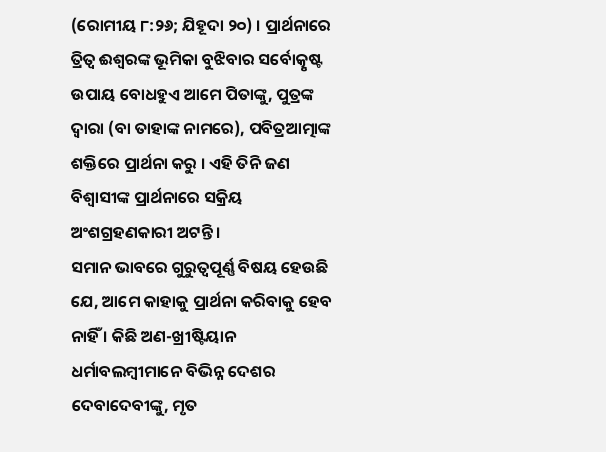(ରୋମୀୟ ୮:୨୬; ଯିହୂଦା ୨୦) । ପ୍ରାର୍ଥନାରେ ତ୍ରିତ୍ବ ଈଶ୍ବରଙ୍କ ଭୂମିକା ବୁଝିବାର ସର୍ବୋତ୍କୃଷ୍ଟ ଉପାୟ ବୋଧହୁଏ ଆମେ ପିତାଙ୍କୁ, ପୁତ୍ରଙ୍କ ଦ୍ବାରା (ବା ତାହାଙ୍କ ନାମରେ), ପବିତ୍ରଆତ୍ମାଙ୍କ ଶକ୍ତିରେ ପ୍ରାର୍ଥନା କରୁ । ଏହି ତିନି ଜଣ ବିଶ୍ବାସୀଙ୍କ ପ୍ରାର୍ଥନାରେ ସକ୍ରିୟ ଅଂଶଗ୍ରହଣକାରୀ ଅଟନ୍ତି ।
ସମାନ ଭାବରେ ଗୁରୁତ୍ବପୂର୍ଣ୍ଣ ବିଷୟ ହେଉଛି ଯେ, ଆମେ କାହାକୁ ପ୍ରାର୍ଥନା କରିବାକୁ ହେବ ନାହିଁ । କିଛି ଅଣ-ଖ୍ରୀଷ୍ଟିୟାନ ଧର୍ମାବଲମ୍ବୀମାନେ ବିଭିନ୍ନ ଦେଶର ଦେବାଦେବୀଙ୍କୁ, ମୃତ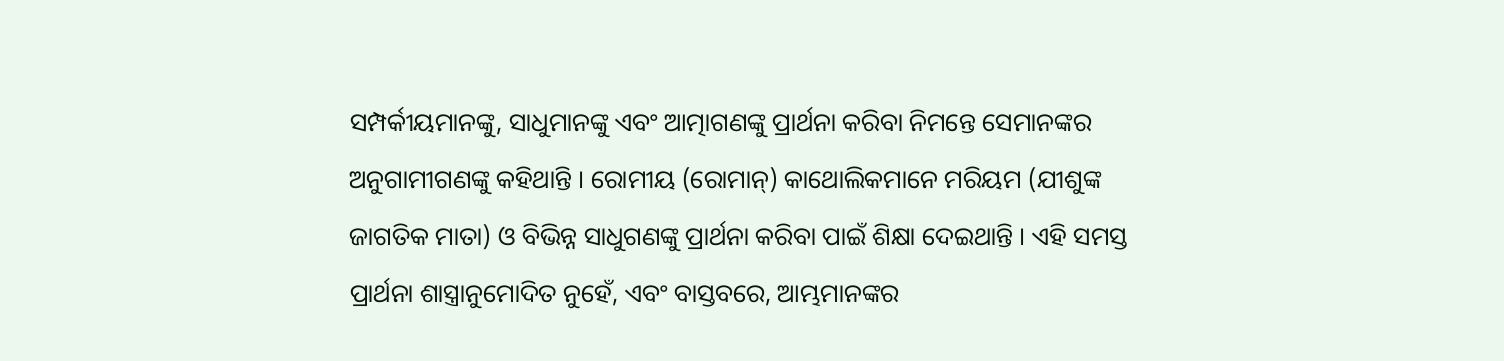ସମ୍ପର୍କୀୟମାନଙ୍କୁ, ସାଧୁମାନଙ୍କୁ ଏବଂ ଆତ୍ମାଗଣଙ୍କୁ ପ୍ରାର୍ଥନା କରିବା ନିମନ୍ତେ ସେମାନଙ୍କର ଅନୁଗାମୀଗଣଙ୍କୁ କହିଥାନ୍ତି । ରୋମୀୟ (ରୋମାନ୍) କାଥୋଲିକମାନେ ମରିୟମ (ଯୀଶୁଙ୍କ ଜାଗତିକ ମାତା) ଓ ବିଭିନ୍ନ ସାଧୁଗଣଙ୍କୁ ପ୍ରାର୍ଥନା କରିବା ପାଇଁ ଶିକ୍ଷା ଦେଇଥାନ୍ତି । ଏହି ସମସ୍ତ ପ୍ରାର୍ଥନା ଶାସ୍ତ୍ରାନୁମୋଦିତ ନୁହେଁ, ଏବଂ ବାସ୍ତବରେ, ଆମ୍ଭମାନଙ୍କର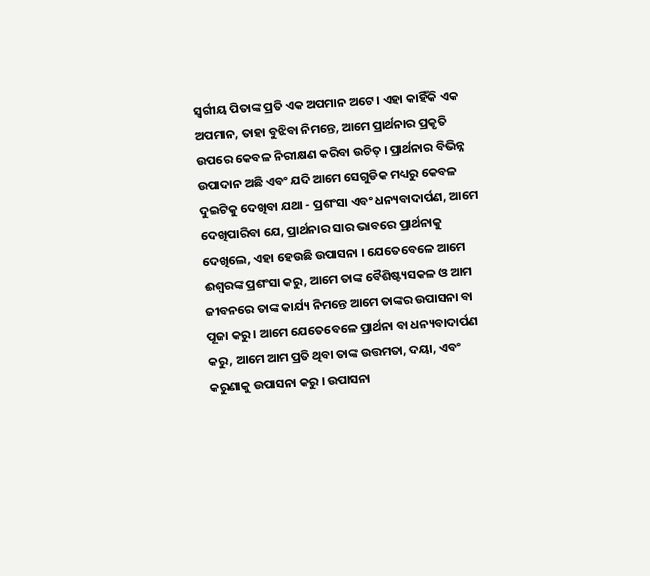ସ୍ବର୍ଗୀୟ ପିତାଙ୍କ ପ୍ରତି ଏକ ଅପମାନ ଅଟେ । ଏହା କାହିଁକି ଏକ ଅପମାନ, ତାହା ବୁଝିବା ନିମନ୍ତେ, ଆମେ ପ୍ରାର୍ଥନାର ପ୍ରକୃତି ଉପରେ କେବଳ ନିରୀକ୍ଷଣ କରିବା ଉଚିତ୍ । ପ୍ରାର୍ଥନାର ବିଭିନ୍ନ ଉପାଦାନ ଅଛି ଏବଂ ଯଦି ଆମେ ସେଗୁଡିକ ମଧ୍ୟରୁ କେବଳ ଦୁଇଟିକୁ ଦେଖିବା ଯଥା - ପ୍ରଶଂସା ଏବଂ ଧନ୍ୟବାଦାର୍ପଣ, ଆମେ ଦେଖିପାରିବା ଯେ, ପ୍ରାର୍ଥନାର ସାର ଭାବରେ ପ୍ରାର୍ଥନାକୁ ଦେଖିଲେ, ଏହା ହେଉଛି ଉପାସନା । ଯେତେବେଳେ ଆମେ ଈଶ୍ବରଙ୍କ ପ୍ରଶଂସା କରୁ, ଆମେ ତାଙ୍କ ବୈଶିଷ୍ଟ୍ୟସକଳ ଓ ଆମ ଜୀବନରେ ତାଙ୍କ କାର୍ଯ୍ୟ ନିମନ୍ତେ ଆମେ ତାଙ୍କର ଉପାସନା ବା ପୂଜା କରୁ । ଆମେ ଯେତେବେଳେ ପ୍ରାର୍ଥନା ବା ଧନ୍ୟବାଦାର୍ପଣ କରୁ, ଆମେ ଆମ ପ୍ରତି ଥିବା ତାଙ୍କ ଉତ୍ତମତା, ଦୟା, ଏବଂ କରୁଣାକୁ ଉପାସନା କରୁ । ଉପାସନା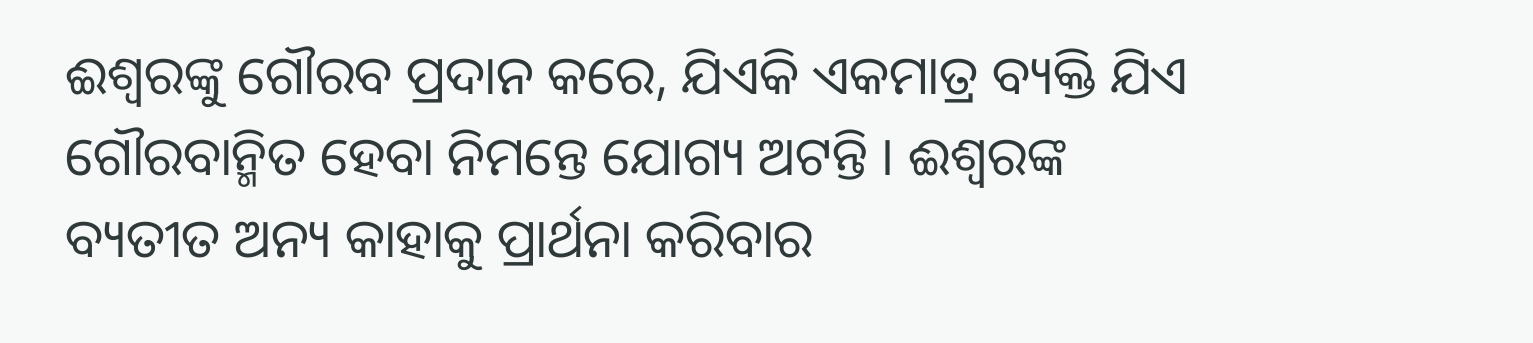ଈଶ୍ବରଙ୍କୁ ଗୌରବ ପ୍ରଦାନ କରେ, ଯିଏକି ଏକମାତ୍ର ବ୍ୟକ୍ତି ଯିଏ ଗୌରବାନ୍ମିତ ହେବା ନିମନ୍ତେ ଯୋଗ୍ୟ ଅଟନ୍ତି । ଈଶ୍ବରଙ୍କ ବ୍ୟତୀତ ଅନ୍ୟ କାହାକୁ ପ୍ରାର୍ଥନା କରିବାର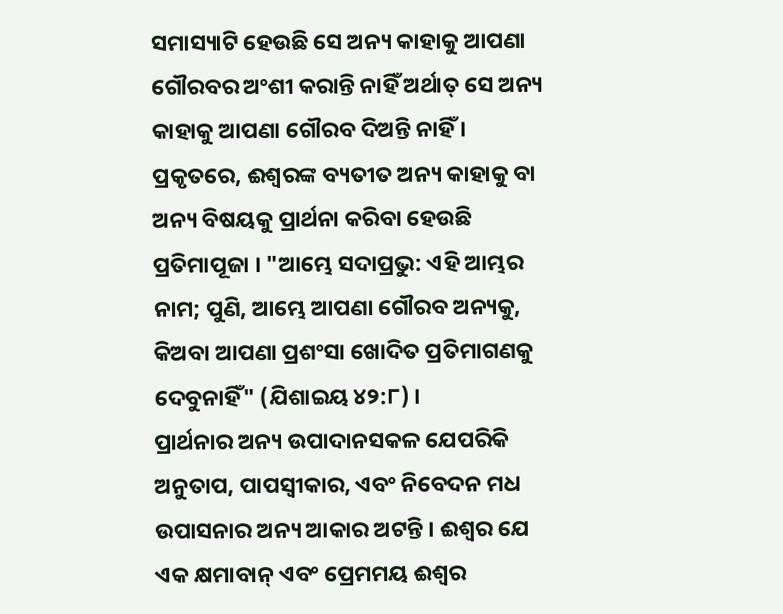ସମାସ୍ୟାଟି ହେଉଛି ସେ ଅନ୍ୟ କାହାକୁ ଆପଣା ଗୌରବର ଅଂଶୀ କରାନ୍ତି ନାହିଁ ଅର୍ଥାତ୍ ସେ ଅନ୍ୟ କାହାକୁ ଆପଣା ଗୌରବ ଦିଅନ୍ତି ନାହିଁ । ପ୍ରକୃତରେ, ଈଶ୍ବରଙ୍କ ବ୍ୟତୀତ ଅନ୍ୟ କାହାକୁ ବା ଅନ୍ୟ ବିଷୟକୁ ପ୍ରାର୍ଥନା କରିବା ହେଉଛି ପ୍ରତିମାପୂଜା । "ଆମ୍ଭେ ସଦାପ୍ରଭୁ: ଏହି ଆମ୍ଭର ନାମ; ପୁଣି, ଆମ୍ଭେ ଆପଣା ଗୌରବ ଅନ୍ୟକୁ, କିଅବା ଆପଣା ପ୍ରଶଂସା ଖୋଦିତ ପ୍ରତିମାଗଣକୁ ଦେବୁନାହିଁ" (ଯିଶାଇୟ ୪୨:୮) ।
ପ୍ରାର୍ଥନାର ଅନ୍ୟ ଉପାଦାନସକଳ ଯେପରିକି ଅନୁତାପ, ପାପସ୍ବୀକାର, ଏବଂ ନିବେଦନ ମଧ ଉପାସନାର ଅନ୍ୟ ଆକାର ଅଟନ୍ତି । ଈଶ୍ବର ଯେ ଏକ କ୍ଷମାବାନ୍ ଏବଂ ପ୍ରେମମୟ ଈଶ୍ବର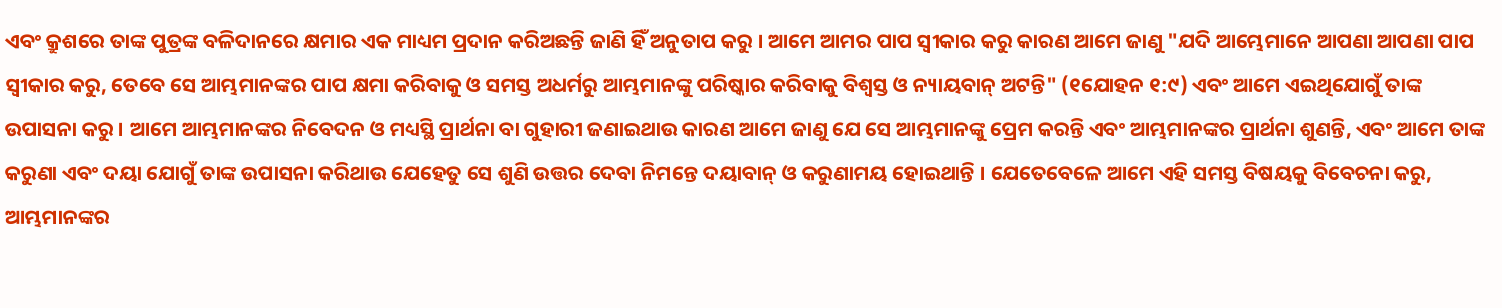ଏବଂ କ୍ରୁଶରେ ତାଙ୍କ ପୁତ୍ରଙ୍କ ବଳିଦାନରେ କ୍ଷମାର ଏକ ମାଧ୍ୟମ ପ୍ରଦାନ କରିଅଛନ୍ତି ଜାଣି ହିଁ ଅନୁତାପ କରୁ । ଆମେ ଆମର ପାପ ସ୍ବୀକାର କରୁ କାରଣ ଆମେ ଜାଣୁ "ଯଦି ଆମ୍ଭେମାନେ ଆପଣା ଆପଣା ପାପ ସ୍ବୀକାର କରୁ, ତେବେ ସେ ଆମ୍ଭମାନଙ୍କର ପାପ କ୍ଷମା କରିବାକୁ ଓ ସମସ୍ତ ଅଧର୍ମରୁ ଆମ୍ଭମାନଙ୍କୁ ପରିଷ୍କାର କରିବାକୁ ବିଶ୍ବସ୍ତ ଓ ନ୍ୟାୟବାନ୍ ଅଟନ୍ତି" (୧ଯୋହନ ୧:୯) ଏବଂ ଆମେ ଏଇଥିଯୋଗୁଁ ତାଙ୍କ ଉପାସନା କରୁ । ଆମେ ଆମ୍ଭମାନଙ୍କର ନିବେଦନ ଓ ମଧ୍ୟସ୍ଥି ପ୍ରାର୍ଥନା ବା ଗୁହାରୀ ଜଣାଇଥାଉ କାରଣ ଆମେ ଜାଣୁ ଯେ ସେ ଆମ୍ଭମାନଙ୍କୁ ପ୍ରେମ କରନ୍ତି ଏବଂ ଆମ୍ଭମାନଙ୍କର ପ୍ରାର୍ଥନା ଶୁଣନ୍ତି, ଏବଂ ଆମେ ତାଙ୍କ କରୁଣା ଏବଂ ଦୟା ଯୋଗୁଁ ତାଙ୍କ ଉପାସନା କରିଥାଉ ଯେହେତୁ ସେ ଶୁଣି ଉତ୍ତର ଦେବା ନିମନ୍ତେ ଦୟାବାନ୍ ଓ କରୁଣାମୟ ହୋଇଥାନ୍ତି । ଯେତେବେଳେ ଆମେ ଏହି ସମସ୍ତ ବିଷୟକୁ ବିବେଚନା କରୁ, ଆମ୍ଭମାନଙ୍କର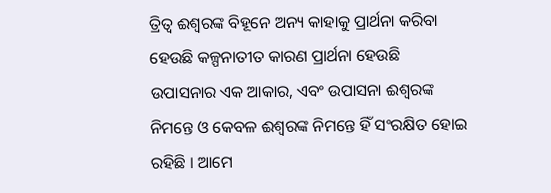ତ୍ରିତ୍ବ ଈଶ୍ବରଙ୍କ ବିହୂନେ ଅନ୍ୟ କାହାକୁ ପ୍ରାର୍ଥନା କରିବା ହେଉଛି କଳ୍ପନାତୀତ କାରଣ ପ୍ରାର୍ଥନା ହେଉଛି ଉପାସନାର ଏକ ଆକାର, ଏବଂ ଉପାସନା ଈଶ୍ବରଙ୍କ ନିମନ୍ତେ ଓ କେବଳ ଈଶ୍ବରଙ୍କ ନିମନ୍ତେ ହିଁ ସଂରକ୍ଷିତ ହୋଇ ରହିଛି । ଆମେ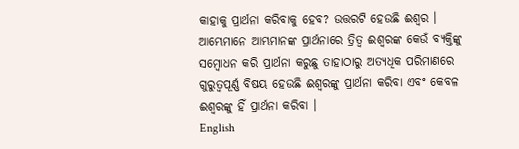କାହାକୁ ପ୍ରାର୍ଥନା କରିବାକୁ ହେବ? ଉତ୍ତରଟି ହେଉଛି ଈଶ୍ବର । ଆମ୍ଭେମାନେ ଆମ୍ଭମାନଙ୍କ ପ୍ରାର୍ଥନାରେ ତ୍ରିତ୍ବ ଈଶ୍ବରଙ୍କ କେଉଁ ବ୍ୟକ୍ତିଙ୍କୁ ସମ୍ବୋଧନ କରି ପ୍ରାର୍ଥନା କରୁଛୁ ତାହାଠାରୁ ଅତ୍ୟଧିକ ପରିମାଣରେ ଗୁରୁତ୍ବପୂର୍ଣ୍ଣ ବିଷୟ ହେଉଛି ଈଶ୍ବରଙ୍କୁ ପ୍ରାର୍ଥନା କରିବା ଏବଂ କେବଳ ଈଶ୍ବରଙ୍କୁ ହିଁ ପ୍ରାର୍ଥନା କରିବା ।
English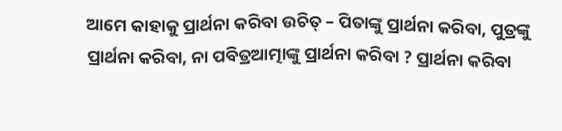ଆମେ କାହାକୁ ପ୍ରାର୍ଥନା କରିବା ଉଚିତ୍ – ପିତାଙ୍କୁ ପ୍ରାର୍ଥନା କରିବା, ପୁତ୍ରଙ୍କୁ ପ୍ରାର୍ଥନା କରିବା, ନା ପବିତ୍ରଆତ୍ମାଙ୍କୁ ପ୍ରାର୍ଥନା କରିବା ? ପ୍ରାର୍ଥନା କରିବା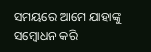ସମୟରେ ଆମେ ଯାହାଙ୍କୁ ସମ୍ବୋଧନ କରି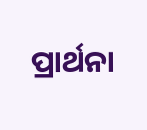ପ୍ରାର୍ଥନା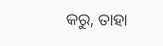କରୁ, ତାହା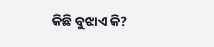କିଛି ବୁଝାଏ କି?